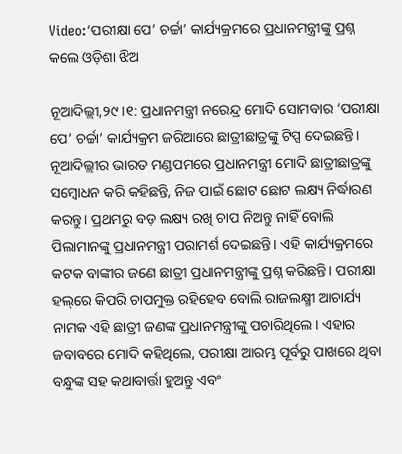Video:‘ପରୀକ୍ଷା ପେ’ ଚର୍ଚ୍ଚା’ କାର୍ଯ୍ୟକ୍ରମରେ ପ୍ରଧାନମନ୍ତ୍ରୀଙ୍କୁ ପ୍ରଶ୍ନ କଲେ ଓଡ଼ିଶା ଝିଅ

ନୂଆଦିଲ୍ଲୀ,୨୯।୧: ପ୍ରଧାନମନ୍ତ୍ରୀ ନରେନ୍ଦ୍ର ମୋଦି ସୋମବାର ‘ପରୀକ୍ଷା ପେ’ ଚର୍ଚ୍ଚା’ କାର୍ଯ୍ୟକ୍ରମ ଜରିଆରେ ଛାତ୍ରୀଛାତ୍ରଙ୍କୁ ଟିପ୍ସ ଦେଇଛନ୍ତି। ନୂଆଦିଲ୍ଲୀର ଭାରତ ମଣ୍ଡପମରେ ପ୍ରଧାନମନ୍ତ୍ରୀ ମୋଦି ଛାତ୍ରୀଛାତ୍ରଙ୍କୁ ସମ୍ବୋଧନ କରି କହିଛନ୍ତି, ନିଜ ପାଇଁ ଛୋଟ ଛୋଟ ଲକ୍ଷ୍ୟ ନିର୍ଦ୍ଧାରଣ କରନ୍ତୁ। ପ୍ରଥମରୁ ବଡ଼ ଲକ୍ଷ୍ୟ ରଖି ଚାପ ନିଅନ୍ତୁ ନାହିଁ ବୋଲି ପିଲାମାନଙ୍କୁ ପ୍ରଧାନମନ୍ତ୍ରୀ ପରାମର୍ଶ ଦେଇଛନ୍ତି। ଏହି କାର୍ଯ୍ୟକ୍ରମରେ କଟକ ବାଙ୍କୀର ଜଣେ ଛାତ୍ରୀ ପ୍ରଧାନମନ୍ତ୍ରୀଙ୍କୁ ପ୍ରଶ୍ନ କରିଛନ୍ତି। ପରୀକ୍ଷା ହଲ୍‌ରେ କିପରି ଚାପମୁକ୍ତ ରହିହେବ ବୋଲି ରାଜଲକ୍ଷ୍ମୀ ଆଚାର୍ଯ୍ୟ ନାମକ ଏହି ଛାତ୍ରୀ ଜଣଙ୍କ ପ୍ରଧାନମନ୍ତ୍ରୀଙ୍କୁ ପଚାରିଥିଲେ। ଏହାର ଜବାବରେ ମୋଦି କହିଥିଲେ, ପରୀକ୍ଷା ଆରମ୍ଭ ପୂର୍ବରୁ ପାଖରେ ଥିବା ବନ୍ଧୁଙ୍କ ସହ କଥାବାର୍ତ୍ତା ହୁଅନ୍ତୁ ଏବଂ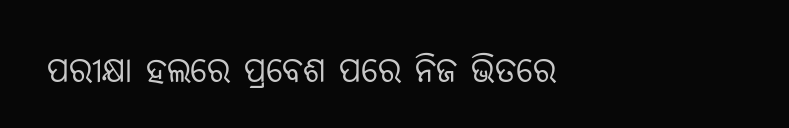ପରୀକ୍ଷା ହଲରେ ପ୍ରବେଶ ପରେ ନିଜ ଭିତରେ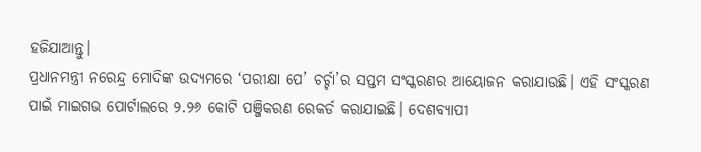ହଜିଯାଆନ୍ତୁ।
ପ୍ରଧାନମନ୍ତ୍ରୀ ନରେନ୍ଦ୍ର ମୋଦିଙ୍କ ଉଦ୍ୟମରେ ‘ପରୀକ୍ଷା ପେ’ ଚର୍ଚ୍ଚା’ର ସପ୍ତମ ସଂସ୍କରଣର ଆୟୋଜନ କରାଯାଉଛି। ଏହି ସଂସ୍କରଣ ପାଇଁ ମାଇଗଭ ପୋର୍ଟାଲରେ ୨.୨୬ କୋଟି ପଞ୍ଜିକରଣ ରେକର୍ଡ କରାଯାଇଛି। ଦେଶବ୍ୟାପୀ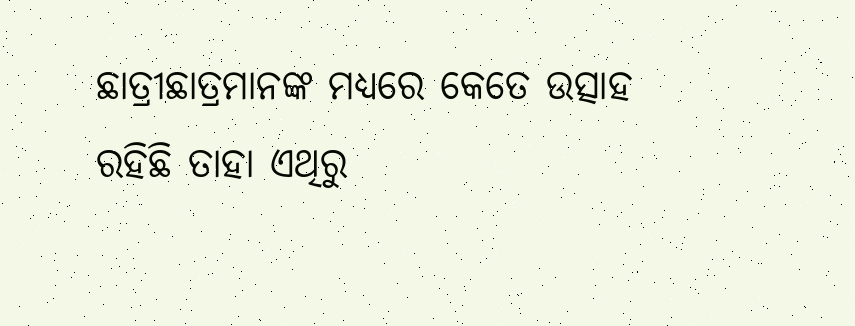ଛାତ୍ରୀଛାତ୍ରମାନଙ୍କ ମଧ୍ୟରେ କେତେ ଉତ୍ସାହ ରହିଛି ତାହା ଏଥିରୁ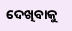ଦେଖିବାକୁ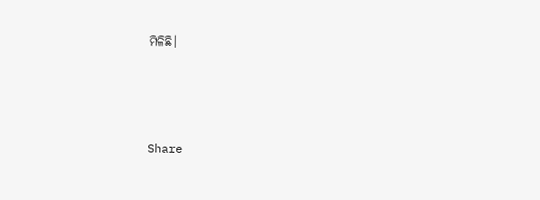ମିଳିଛି।



Share